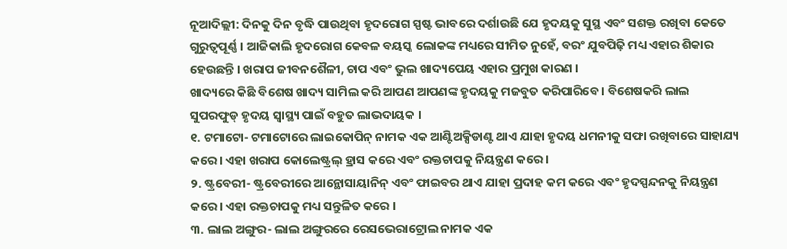ନୂଆଦିଲ୍ଲୀ: ଦିନକୁ ଦିନ ବୃଦ୍ଧି ପାଉଥିବା ହୃଦରୋଗ ସ୍ପଷ୍ଟ ଭାବରେ ଦର୍ଶାଉଛି ଯେ ହୃଦୟକୁ ସୁସ୍ଥ ଏବଂ ସଶକ୍ତ ରଖିବା କେତେ ଗୁରୁତ୍ୱପୂର୍ଣ୍ଣ । ଆଜିକାଲି ହୃଦରୋଗ କେବଳ ବୟସ୍କ ଲୋକଙ୍କ ମଧ୍ୟରେ ସୀମିତ ନୁହେଁ, ବରଂ ଯୁବପିଢ଼ି ମଧ୍ୟ ଏହାର ଶିକାର ହେଉଛନ୍ତି । ଖରାପ ଜୀବନଶୈଳୀ, ଚାପ ଏବଂ ଭୁଲ ଖାଦ୍ୟପେୟ ଏହାର ପ୍ରମୁଖ କାରଣ ।
ଖାଦ୍ୟରେ କିଛି ବିଶେଷ ଖାଦ୍ୟ ସାମିଲ କରି ଆପଣ ଆପଣଙ୍କ ହୃଦୟକୁ ମଜବୁତ କରିପାରିବେ । ବିଶେଷକରି ଲାଲ ସୁପରଫୁଡ୍ ହୃଦୟ ସ୍ୱାସ୍ଥ୍ୟ ପାଇଁ ବହୁତ ଲାଭଦାୟକ ।
୧. ଟମାଟୋ- ଟମାଟୋରେ ଲାଇକୋପିନ୍ ନାମକ ଏକ ଆଣ୍ଟିଅକ୍ସିଡାଣ୍ଟ ଥାଏ ଯାହା ହୃଦୟ ଧମନୀକୁ ସଫା ରଖିବାରେ ସାହାଯ୍ୟ କରେ । ଏହା ଖରାପ କୋଲେଷ୍ଟ୍ରଲ୍ ହ୍ରାସ କରେ ଏବଂ ରକ୍ତଚାପକୁ ନିୟନ୍ତ୍ରଣ କରେ ।
୨. ଷ୍ଟ୍ରବେରୀ- ଷ୍ଟ୍ରବେରୀରେ ଆନ୍ଥୋସାୟାନିନ୍ ଏବଂ ଫାଇବର ଥାଏ ଯାହା ପ୍ରଦାହ କମ କରେ ଏବଂ ହୃଦସ୍ପନ୍ଦନକୁ ନିୟନ୍ତ୍ରଣ କରେ । ଏହା ରକ୍ତଚାପକୁ ମଧ୍ୟ ସନ୍ତୁଳିତ କରେ ।
୩. ଲାଲ ଅଙ୍ଗୁର- ଲାଲ ଅଙ୍ଗୁରରେ ରେସଭେରାଟ୍ରୋଲ ନାମକ ଏକ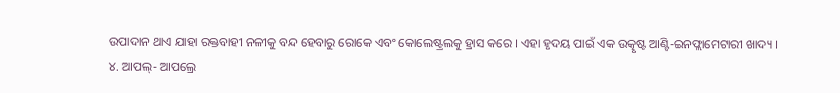ଉପାଦାନ ଥାଏ ଯାହା ରକ୍ତବାହୀ ନଳୀକୁ ବନ୍ଦ ହେବାରୁ ରୋକେ ଏବଂ କୋଲେଷ୍ଟ୍ରଲକୁ ହ୍ରାସ କରେ । ଏହା ହୃଦୟ ପାଇଁ ଏକ ଉତ୍କୃଷ୍ଟ ଆଣ୍ଟି-ଇନଫ୍ଲାମେଟାରୀ ଖାଦ୍ୟ ।
୪. ଆପଲ୍- ଆପଲ୍ରେ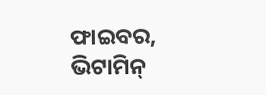ଫାଇବର, ଭିଟାମିନ୍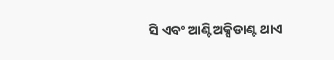ସି ଏବଂ ଆଣ୍ଟିଅକ୍ସିଡାଣ୍ଟ ଥାଏ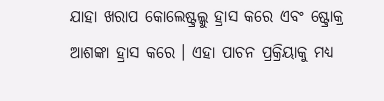ଯାହା ଖରାପ କୋଲେଷ୍ଟ୍ରଲ୍କୁ ହ୍ରାସ କରେ ଏବଂ ଷ୍ଟ୍ରୋକ୍ର ଆଶଙ୍କା ହ୍ରାସ କରେ । ଏହା ପାଚନ ପ୍ରକ୍ରିୟାକୁ ମଧ୍ୟ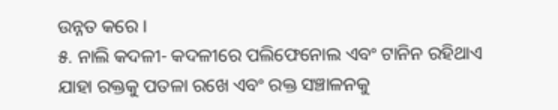ଉନ୍ନତ କରେ ।
୫. ନାଲି କଦଳୀ- କଦଳୀରେ ପଲିଫେନୋଲ ଏବଂ ଟାନିନ ରହିଥାଏ ଯାହା ରକ୍ତକୁ ପତଳା ରଖେ ଏବଂ ରକ୍ତ ସଞ୍ଚାଳନକୁ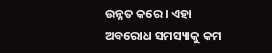ଉନ୍ନତ କରେ । ଏହା ଅବରୋଧ ସମସ୍ୟାକୁ କମ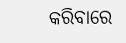କରିବାରେ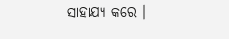ସାହାଯ୍ୟ କରେ ।